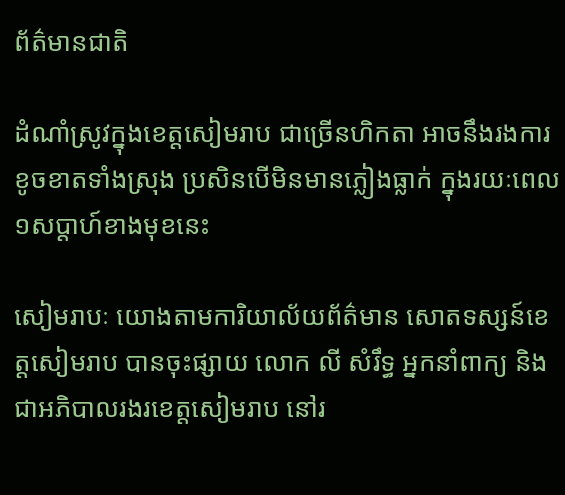ព័ត៌មានជាតិ

ដំណាំស្រូវក្នុងខេត្តសៀមរាប ជាច្រើនហិកតា អាចនឹងរងការខូចខាតទាំងស្រុង ប្រសិនបើមិនមានភ្លៀងធ្លាក់ ក្នុងរយៈពេល១សប្តាហ៍ខាងមុខនេះ

សៀមរាបៈ យោងតាមការិយាល័យព័ត៌មាន សោតទស្សន៍ខេត្តសៀមរាប បានចុះផ្សាយ លោក លី សំរឹទ្ធ អ្នកនាំពាក្យ និងជាអភិបាលរងរខេត្តសៀមរាប នៅរ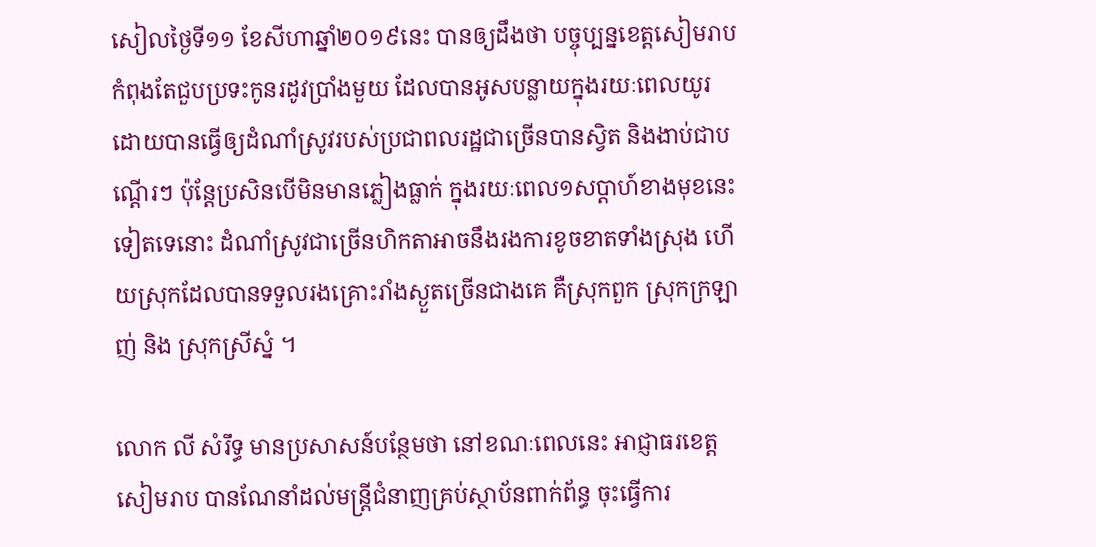សៀលថ្ងៃទី១១ ខែសីហាឆ្នាំ២០១៩នេះ បានឲ្យដឹងថា បច្ចុប្បន្នខេត្តសៀមរាប កំពុងតែជួបប្រទះកូនរដូវប្រាំងមួយ ដែលបានអូសបន្លាយក្នុងរយៈពេលយូរ ដោយបានធ្វើឲ្យដំណាំស្រូវរបស់ប្រជាពលរដ្ឋជាច្រើនបានស្វិត និងងាប់ជាបណ្តើរៗ ប៉ុន្តែប្រសិនបើមិនមានភ្លៀងធ្លាក់ ក្នុងរយៈពេល១សប្តាហ៍ខាងមុខនេះទៀតទេនោះ ដំណាំស្រូវជាច្រើនហិកតាអាចនឹងរងការខូចខាតទាំងស្រុង ហើយស្រុកដែលបានទទួលរងគ្រោះរាំងស្ងួតច្រើនជាងគេ គឺស្រុកពួក ស្រុកក្រឡាញ់ និង ស្រុកស្រីស្នំ ។

លោក លី សំរឹទ្ធ មានប្រសាសន៍បន្ថែមថា នៅខណៈពេលនេះ អាជ្ញាធរខេត្តសៀមរាប បានណែនាំដល់មន្រ្តីជំនាញគ្រប់ស្ថាប័នពាក់ព័ន្ធ ចុះធ្វើការ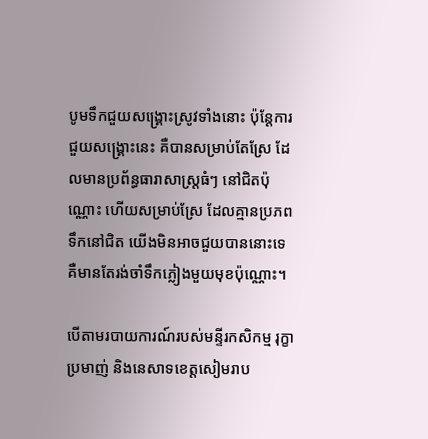បូមទឹកជួយសង្គ្រោះស្រូវទាំងនោះ ប៉ុន្តែការជួយសង្គ្រោះនេះ គឺបានសម្រាប់តែស្រែ ដែលមានប្រព័ន្ធធារាសាស្រ្តធំៗ នៅជិតប៉ុណ្ណោះ ហើយសម្រាប់ស្រែ ដែលគ្មានប្រភពទឹកនៅជិត យើងមិនអាចជួយបាននោះទេ គឺមានតែរង់ចាំទឹកភ្លៀងមួយមុខប៉ុណ្ណោះ។

បើតាមរបាយការណ៍របស់មន្ទីរកសិកម្ម រុក្ខាប្រមាញ់ និងនេសាទខេត្តសៀមរាប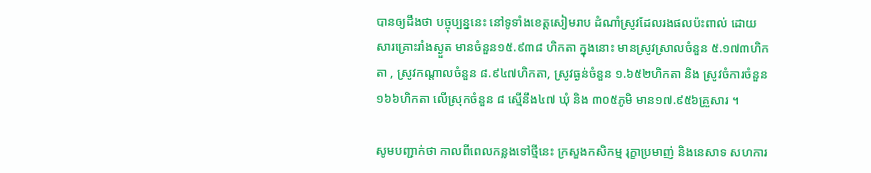បានឲ្យដឹងថា បច្ចុប្បន្ននេះ នៅទូទាំងខេត្តសៀមរាប ដំណាំស្រូវដែលរងផលប៉ះពាល់ ដោយសារគ្រោះរាំងស្ងួត មានចំនួន១៥.៩៣៨ ហិកតា ក្នុងនោះ មានស្រូវស្រាលចំនួន ៥.១៧៣ហិកតា , ស្រូវកណ្តាលចំនួន ៨.៩៤៧ហិកតា, ស្រូវធ្ងន់ចំនួន ១.៦៥២ហិកតា និង ស្រូវចំការចំនួន ១៦៦ហិកតា លើស្រុកចំនួន ៨ ស្មើនឹង៤៧ ឃុំ និង ៣០៥ភូមិ មាន១៧.៩៥៦គ្រួសារ ។

សូមបញ្ជាក់ថា កាលពីពេលកន្លងទៅថ្មីនេះ ក្រសួងកសិកម្ម រុក្ខាប្រមាញ់ និងនេសាទ សហការ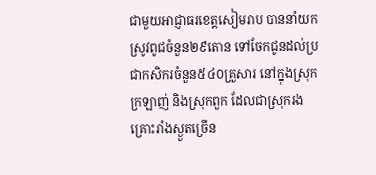ជាមួយអាជ្ញាធរខេត្តសៀមរាប បាននាំយកស្រូវពូជចំនួន២៩តោន ទៅចែកជូនដល់ប្រជាកសិករចំនួន៥៤០គ្រួសារ នៅក្នុងស្រុកក្រឡាញ់ និងស្រុកពួក ដែលជាស្រុករងគ្រោះរាំងស្ងួតច្រើន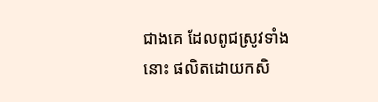ជាងគេ ដែលពូជស្រូវទាំងនោះ ផលិតដោយកសិ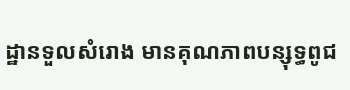ដ្ឋានទួលសំរោង មានគុណភាពបន្សុទ្ធពូជ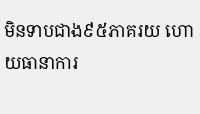មិនទាបជាង៩៥ភាគរយ ហោយធានាការ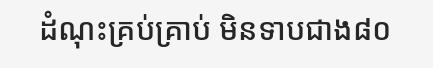ដំណុះគ្រប់គ្រាប់ មិនទាបជាង៨០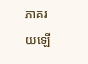ភាគរយឡើ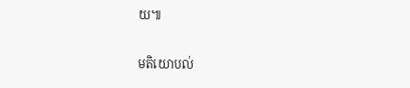យ៕

មតិយោបល់